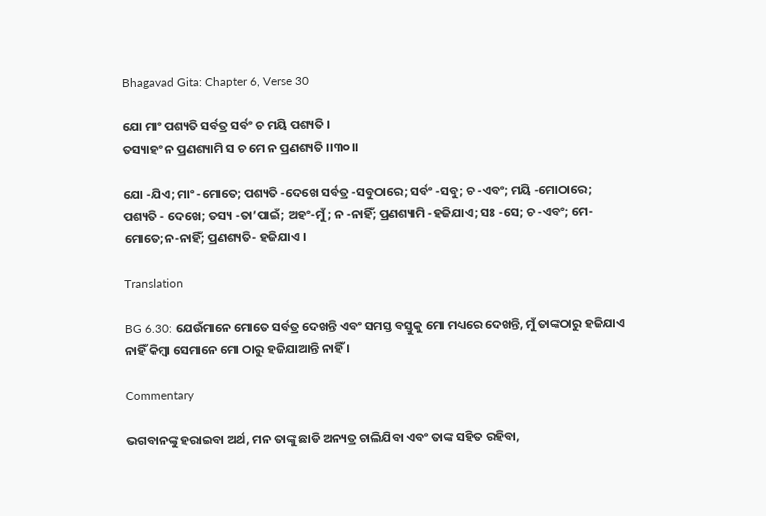Bhagavad Gita: Chapter 6, Verse 30

ଯୋ ମାଂ ପଶ୍ୟତି ସର୍ବତ୍ର ସର୍ବଂ ଚ ମୟି ପଶ୍ୟତି ।
ତସ୍ୟାହଂ ନ ପ୍ରଣଶ୍ୟାମି ସ ଚ ମେ ନ ପ୍ରଣଶ୍ୟତି ।।୩୦।।

ଯୋ -ଯିଏ; ମାଂ -ମୋତେ; ପଶ୍ୟତି -ଦେଖେ ସର୍ବତ୍ର -ସବୁଠାରେ; ସର୍ବଂ -ସବୁ; ଚ -ଏବଂ; ମୟି -ମୋଠାରେ; ପଶ୍ୟତି - ଦେଖେ; ତସ୍ୟ -ତା’ପାଇଁ; ଅହଂ-ମୁଁ; ନ -ନାହିଁ; ପ୍ରଣଶ୍ୟାମି -ହଜିଯାଏ; ସଃ -ସେ; ଚ -ଏବଂ; ମେ- ମୋତେ;ନ-ନାହିଁ; ପ୍ରଣଶ୍ୟତି- ହଜିଯାଏ ।

Translation

BG 6.30: ଯେଉଁମାନେ ମୋତେ ସର୍ବତ୍ର ଦେଖନ୍ତି ଏବଂ ସମସ୍ତ ବସ୍ତୁକୁ ମୋ ମଧ୍ୟରେ ଦେଖନ୍ତି, ମୁଁ ତାଙ୍କଠାରୁ ହଜିଯାଏ ନାହିଁ କିମ୍ବା ସେମାନେ ମୋ ଠାରୁ ହଜିଯାଆନ୍ତି ନାହିଁ ।

Commentary

ଭଗବାନଙ୍କୁ ହରାଇବା ଅର୍ଥ, ମନ ତାଙ୍କୁ ଛାଡି ଅନ୍ୟତ୍ର ଚାଲିଯିବା ଏବଂ ତାଙ୍କ ସହିତ ରହିବା,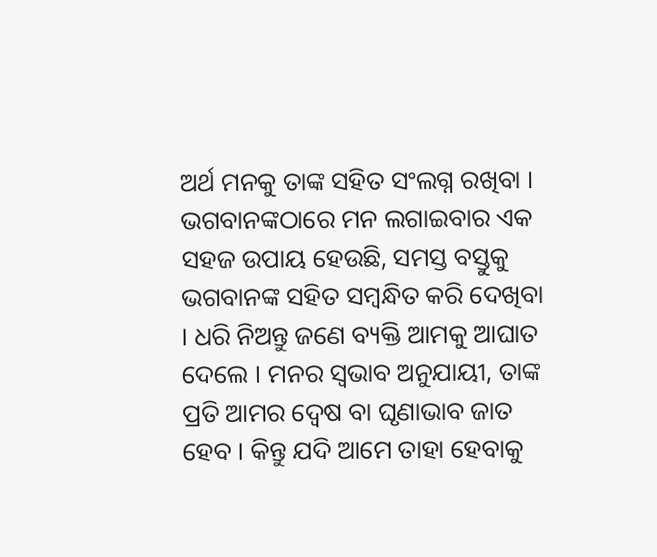ଅର୍ଥ ମନକୁ ତାଙ୍କ ସହିତ ସଂଲଗ୍ନ ରଖିବା । ଭଗବାନଙ୍କଠାରେ ମନ ଲଗାଇବାର ଏକ ସହଜ ଉପାୟ ହେଉଛି, ସମସ୍ତ ବସ୍ତୁକୁ ଭଗବାନଙ୍କ ସହିତ ସମ୍ବନ୍ଧିତ କରି ଦେଖିବା । ଧରି ନିଅନ୍ତୁ ଜଣେ ବ୍ୟକ୍ତି ଆମକୁ ଆଘାତ ଦେଲେ । ମନର ସ୍ୱଭାବ ଅନୁଯାୟୀ, ତାଙ୍କ ପ୍ରତି ଆମର ଦ୍ୱେଷ ବା ଘୃଣାଭାବ ଜାତ ହେବ । କିନ୍ତୁ ଯଦି ଆମେ ତାହା ହେବାକୁ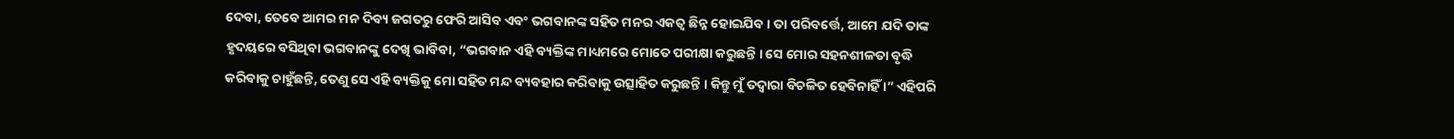ଦେବା, ତେବେ ଆମର ମନ ଦିବ୍ୟ ଜଗତରୁ ଫେରି ଆସିବ ଏବଂ ଭଗବାନଙ୍କ ସହିତ ମନର ଏକତ୍ୱ ଛିନ୍ନ ହୋଇଯିବ । ତା ପରିବର୍ତ୍ତେ, ଆମେ ଯଦି ତାଙ୍କ ହୃଦୟରେ ବସିଥିବା ଭଗବାନଙ୍କୁ ଦେଖି ଭାବିବା, “ଭଗବାନ ଏହି ବ୍ୟକ୍ତିଙ୍କ ମାଧ୍ୟମରେ ମୋତେ ପରୀକ୍ଷା କରୁଛନ୍ତି । ସେ ମୋର ସହନଶୀଳତା ବୃଦ୍ଧି କରିବାକୁ ଚାହୁଁଛନ୍ତି, ତେଣୁ ସେ ଏହି ବ୍ୟକ୍ତିକୁ ମୋ ସହିତ ମନ୍ଦ ବ୍ୟବହାର କରିବାକୁ ଉତ୍ସାହିତ କରୁଛନ୍ତି । କିନ୍ତୁ ମୁଁ ତଦ୍ୱାରା ବିଚଳିତ ହେବିନାହିଁ ।” ଏହିପରି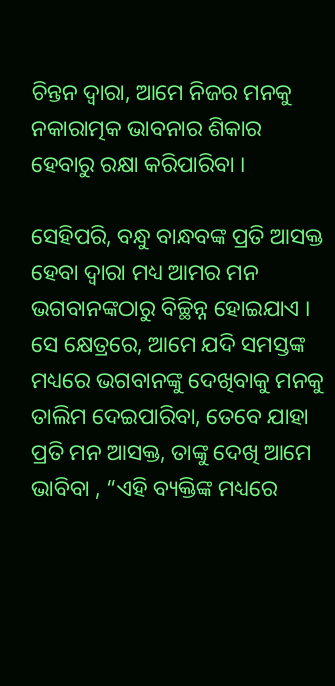ଚିନ୍ତନ ଦ୍ୱାରା, ଆମେ ନିଜର ମନକୁ ନକାରାତ୍ମକ ଭାବନାର ଶିକାର ହେବାରୁ ରକ୍ଷା କରିପାରିବା ।

ସେହିପରି, ବନ୍ଧୁ ବାନ୍ଧବଙ୍କ ପ୍ରତି ଆସକ୍ତ ହେବା ଦ୍ୱାରା ମଧ୍ୟ ଆମର ମନ ଭଗବାନଙ୍କଠାରୁ ବିଚ୍ଛିନ୍ନ ହୋଇଯାଏ । ସେ କ୍ଷେତ୍ରରେ, ଆମେ ଯଦି ସମସ୍ତଙ୍କ ମଧ୍ୟରେ ଭଗବାନଙ୍କୁ ଦେଖିବାକୁ ମନକୁ ତାଲିମ ଦେଇପାରିବା, ତେବେ ଯାହା ପ୍ରତି ମନ ଆସକ୍ତ, ତାଙ୍କୁ ଦେଖି ଆମେ ଭାବିବା , “ଏହି ବ୍ୟକ୍ତିଙ୍କ ମଧ୍ୟରେ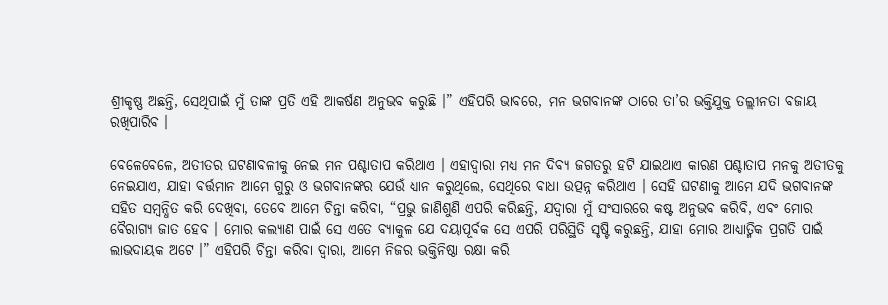ଶ୍ରୀକୃଷ୍ଣ ଅଛନ୍ତି, ସେଥିପାଇଁ ମୁଁ ତାଙ୍କ ପ୍ରତି ଏହି ଆକର୍ଷଣ ଅନୁଭବ କରୁଛି ।” ଏହିପରି ଭାବରେ, ମନ ଭଗବାନଙ୍କ ଠାରେ ତା’ର ଭକ୍ତିଯୁକ୍ତ ତଲ୍ଲୀନତା ବଜାୟ ରଖିପାରିବ ।

ବେଳେବେଳେ, ଅତୀତର ଘଟଣାବଳୀକୁ ନେଇ ମନ ପଶ୍ଚାତାପ କରିଥାଏ । ଏହାଦ୍ୱାରା ମଧ୍ୟ ମନ ଦିବ୍ୟ ଜଗତରୁ ହଟି ଯାଇଥାଏ କାରଣ ପଶ୍ଚାତାପ ମନକୁ ଅତୀତକୁ ନେଇଯାଏ, ଯାହା ବର୍ତ୍ତମାନ ଆମେ ଗୁରୁ ଓ ଭଗବାନଙ୍କର ଯେଉଁ ଧ୍ୟାନ କରୁଥିଲେ, ସେଥିରେ ବାଧା ଉତ୍ପନ୍ନ କରିଥାଏ । ସେହି ଘଟଣାକୁ ଆମେ ଯଦି ଭଗବାନଙ୍କ ସହିତ ସମ୍ବନ୍ଧିତ କରି ଦେଖିବା, ତେବେ ଆମେ ଚିନ୍ତା କରିବା, “ପ୍ରଭୁ ଜାଣିଶୁଣି ଏପରି କରିଛନ୍ତି, ଯଦ୍ୱାରା ମୁଁ ସଂସାରରେ କଷ୍ଟ ଅନୁଭବ କରିବି, ଏବଂ ମୋର ବୈରାଗ୍ୟ ଜାତ ହେବ । ମୋର କଲ୍ୟାଣ ପାଇଁ ସେ ଏତେ ବ୍ୟାକୁଳ ଯେ ଦୟାପୂର୍ବକ ସେ ଏପରି ପରିସ୍ଥିତି ସୃଷ୍ଟି କରୁଛନ୍ତି, ଯାହା ମୋର ଆଧ୍ୟାତ୍ମିକ ପ୍ରଗତି ପାଇଁ ଲାଭଦାୟକ ଅଟେ ।” ଏହିପରି ଚିନ୍ତା କରିବା ଦ୍ୱାରା, ଆମେ ନିଜର ଭକ୍ତିନିଷ୍ଠା ରକ୍ଷା କରି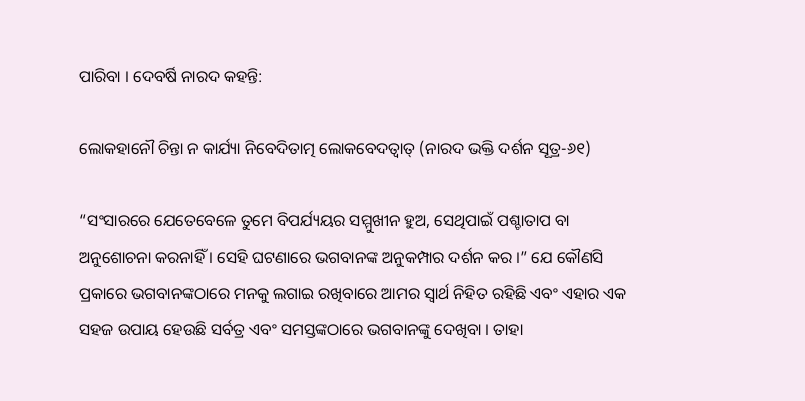ପାରିବା । ଦେବର୍ଷି ନାରଦ କହନ୍ତି:

ଲୋକହାନୌ ଚିନ୍ତା ନ କାର୍ଯ୍ୟା ନିବେଦିତାତ୍ମ ଲୋକବେଦତ୍ୱାତ୍ (ନାରଦ ଭକ୍ତି ଦର୍ଶନ ସୂତ୍ର-୬୧)

“ସଂସାରରେ ଯେତେବେଳେ ତୁମେ ବିପର୍ଯ୍ୟୟର ସମ୍ମୁଖୀନ ହୁଅ, ସେଥିପାଇଁ ପଶ୍ଚାତାପ ବା ଅନୁଶୋଚନା କରନାହିଁ । ସେହି ଘଟଣାରେ ଭଗବାନଙ୍କ ଅନୁକମ୍ପାର ଦର୍ଶନ କର ।” ଯେ କୌଣସି ପ୍ରକାରେ ଭଗବାନଙ୍କଠାରେ ମନକୁ ଲଗାଇ ରଖିବାରେ ଆମର ସ୍ୱାର୍ଥ ନିହିତ ରହିଛି ଏବଂ ଏହାର ଏକ ସହଜ ଉପାୟ ହେଉଛି ସର୍ବତ୍ର ଏବଂ ସମସ୍ତଙ୍କଠାରେ ଭଗବାନଙ୍କୁ ଦେଖିବା । ତାହା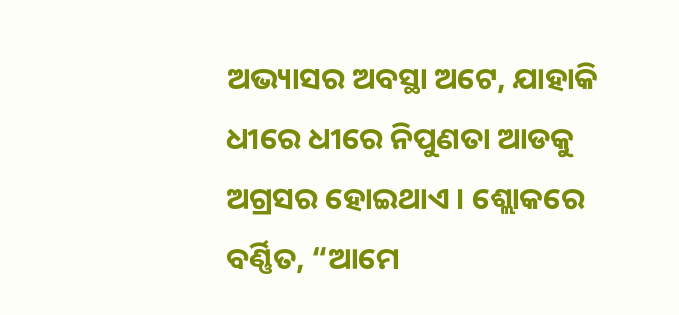ଅଭ୍ୟାସର ଅବସ୍ଥା ଅଟେ, ଯାହାକି ଧୀରେ ଧୀରେ ନିପୁଣତା ଆଡକୁ ଅଗ୍ରସର ହୋଇଥାଏ । ଶ୍ଲୋକରେ ବର୍ଣ୍ଣିତ, “ଆମେ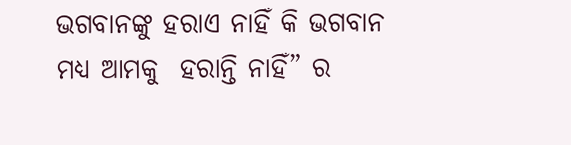ଭଗବାନଙ୍କୁ ହରାଏ ନାହିଁ କି ଭଗବାନ ମଧ୍ୟ ଆମକୁ  ହରାନ୍ତି ନାହିଁ” ର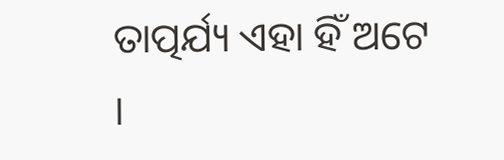ତାତ୍ପର୍ଯ୍ୟ ଏହା ହିଁ ଅଟେ ।